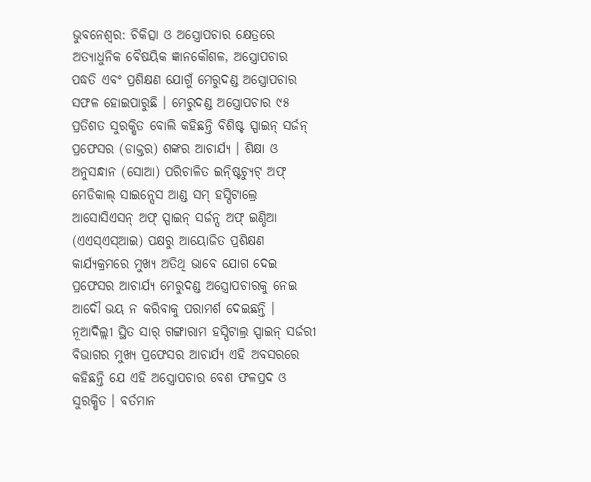ଭୁବନେଶ୍ୱର: ଚିକିତ୍ସା ଓ ଅସ୍ତ୍ରୋପଚାର କ୍ଷେତ୍ରରେ ଅତ୍ୟାଧୁନିକ ବୈଷୟିକ ଜ୍ଞାନକୌଶଳ, ଅସ୍ତ୍ରୋପଚାର ପଦ୍ଧତି ଏବଂ ପ୍ରଶିକ୍ଷଣ ଯୋଗୁଁ ମେରୁଦଣ୍ଡ ଅସ୍ତ୍ରୋପଚାର ସଫଳ ହୋଇପାରୁଛି । ମେରୁଦଣ୍ଡ ଅସ୍ତ୍ରୋପଚାର ୯୫ ପ୍ରତିଶତ ସୁରକ୍ଷିତ ବୋଲି କହିଛନ୍ତି ବିଶିଷ୍ଟ ସ୍ପାଇନ୍ ସର୍ଜନ୍ ପ୍ରଫେସର (ଡାକ୍ତର) ଶଙ୍କର ଆଚାର୍ଯ୍ୟ । ଶିକ୍ଷା ଓ ଅନୁସନ୍ଧାନ (ସୋଆ) ପରିଚାଳିତ ଇନ୍ଷ୍ଟିଚ୍ୟୁଟ୍ ଅଫ୍ ମେଡିକାଲ୍ ସାଇନ୍ସେସ ଆଣ୍ଡ ସମ୍ ହସ୍ପିଟାଲ୍ରେ ଆସୋସିଏସନ୍ ଅଫ୍ ସ୍ପାଇନ୍ ସର୍ଜନ୍ସ ଅଫ୍ ଇଣ୍ଡିଆ (ଏଏସ୍ଏସ୍ଆଇ) ପକ୍ଷରୁ ଆୟୋଜିତ ପ୍ରଶିକ୍ଷଣ କାର୍ଯ୍ୟକ୍ରମରେ ମୁଖ୍ୟ ଅତିଥି ଭାବେ ଯୋଗ ଦେଇ ପ୍ରଫେସର ଆଚାର୍ଯ୍ୟ ମେରୁଦଣ୍ଡ ଅସ୍ତ୍ରୋପଚାରକୁ ନେଇ ଆଦୌ ଭୟ ନ କରିବାକୁ ପରାମର୍ଶ ଦେଇଛନ୍ତି ।
ନୂଆଦିଲ୍ଲୀ ସ୍ଥିତ ସାର୍ ଗଙ୍ଗାରାମ ହସ୍ପିଟାଲ୍ର ସ୍ପାଇନ୍ ସର୍ଜରୀ ବିଭାଗର ମୁଖ୍ୟ ପ୍ରଫେସର ଆଚାର୍ଯ୍ୟ ଏହି ଅବସରରେ କହିଛନ୍ତି ଯେ ଏହି ଅସ୍ତ୍ରୋପଚାର ବେଶ ଫଳପ୍ରଦ ଓ ସୁରକ୍ଷିତ । ବର୍ତମାନ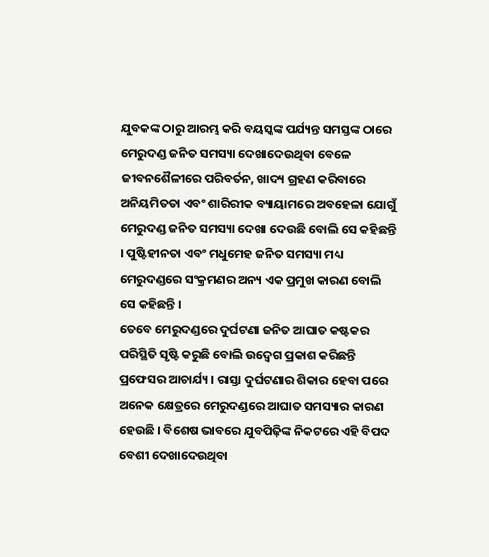ଯୁବକଙ୍କ ଠାରୁ ଆରମ୍ଭ କରି ବୟସ୍କଙ୍କ ପର୍ଯ୍ୟନ୍ତ ସମସ୍ତଙ୍କ ଠାରେ ମେରୁଦଣ୍ଡ ଜନିତ ସମସ୍ୟା ଦେଖାଦେଉଥିବା ବେଳେ ଜୀବନଶୈଳୀରେ ପରିବର୍ତନ, ଖାଦ୍ୟ ଗ୍ରହଣ କରିବାରେ ଅନିୟମିତତା ଏବଂ ଶାରିରୀକ ବ୍ୟାୟାମରେ ଅବହେଳା ଯୋଗୁଁ ମେରୁଦଣ୍ଡ ଜନିତ ସମସ୍ୟା ଦେଖା ଦେଉଛି ବୋଲି ସେ କହିଛନ୍ତି । ପୁଷ୍ଟିହୀନତା ଏବଂ ମଧୁମେହ ଜନିତ ସମସ୍ୟା ମଧ୍ୟ ମେରୁଦଣ୍ଡରେ ସଂକ୍ରମଣର ଅନ୍ୟ ଏକ ପ୍ରମୁଖ କାରଣ ବୋଲି ସେ କହିଛନ୍ତି ।
ତେବେ ମେରୁଦଣ୍ଡରେ ଦୁର୍ଘଟଣା ଜନିତ ଆଘାତ କଷ୍ଟକର ପରିସ୍ଥିତି ସୃଷ୍ଟି କରୁଛି ବୋଲି ଉଦ୍ବେଗ ପ୍ରକାଶ କରିଛନ୍ତି ପ୍ରଫେସର ଆଚାର୍ଯ୍ୟ । ରାସ୍ତା ଦୁର୍ଘଟଣାର ଶିକାର ହେବା ପରେ ଅନେକ କ୍ଷେତ୍ରରେ ମେରୁଦଣ୍ଡରେ ଆଘାତ ସମସ୍ୟାର କାରଣ ହେଉଛି । ବିଶେଷ ଭାବରେ ଯୁବପିଢ଼ିଙ୍କ ନିକଟରେ ଏହି ବିପଦ ବେଶୀ ଦେଖାଦେଉଥିବା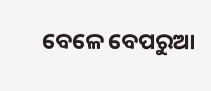ବେଳେ ବେପରୁଆ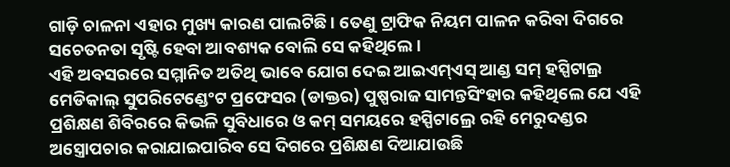ଗାଡ଼ି ଚାଳନା ଏହାର ମୁଖ୍ୟ କାରଣ ପାଲଟିଛି । ତେଣୁ ଟ୍ରାଫିକ ନିୟମ ପାଳନ କରିବା ଦିଗରେ ସଚେତନତା ସୃଷ୍ଟି ହେବା ଆବଶ୍ୟକ ବୋଲି ସେ କହିଥିଲେ ।
ଏହି ଅବସରରେ ସମ୍ମାନିତ ଅତିଥି ଭାବେ ଯୋଗ ଦେଇ ଆଇଏମ୍ଏସ୍ ଆଣ୍ଡ ସମ୍ ହସ୍ପିଟାଲ୍ର ମେଡିକାଲ୍ ସୁପରିଟେଣ୍ଡେଂଟ ପ୍ରଫେସର (ଡାକ୍ତର) ପୁଷ୍ପରାଜ ସାମନ୍ତସିଂହାର କହିଥିଲେ ଯେ ଏହି ପ୍ରଶିକ୍ଷଣ ଶିବିରରେ କିଭଳି ସୁବିଧାରେ ଓ କମ୍ ସମୟରେ ହସ୍ପିଟାଲ୍ରେ ରହି ମେରୁଦଣ୍ଡର ଅସ୍ତ୍ରୋପଚାର କରାଯାଇପାରିବ ସେ ଦିଗରେ ପ୍ରଶିକ୍ଷଣ ଦିଆଯାଉଛି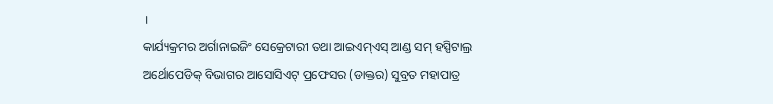।
କାର୍ଯ୍ୟକ୍ରମର ଅର୍ଗାନାଇଜିଂ ସେକ୍ରେଟାରୀ ତଥା ଆଇଏମ୍ଏସ୍ ଆଣ୍ଡ ସମ୍ ହସ୍ପିଟାଲ୍ର ଅର୍ଥୋପେଡିକ୍ ବିଭାଗର ଆସୋସିଏଟ୍ ପ୍ରଫେସର (ଡାକ୍ତର) ସୁବ୍ରତ ମହାପାତ୍ର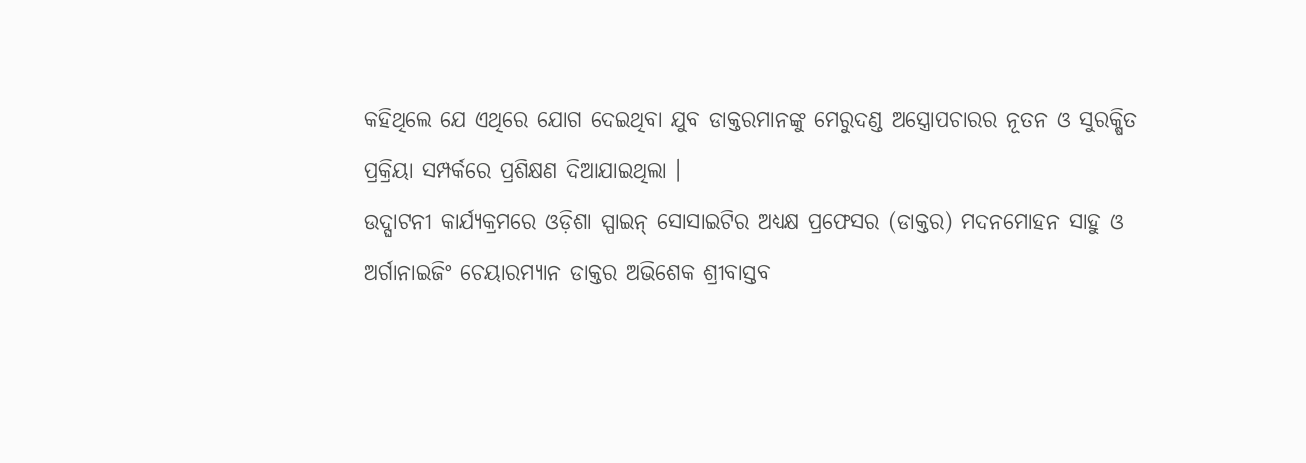କହିଥିଲେ ଯେ ଏଥିରେ ଯୋଗ ଦେଇଥିବା ଯୁବ ଡାକ୍ତରମାନଙ୍କୁ ମେରୁଦଣ୍ଡ ଅସ୍ତ୍ରୋପଚାରର ନୂତନ ଓ ସୁରକ୍ଷିତ ପ୍ରକ୍ରିୟା ସମ୍ପର୍କରେ ପ୍ରଶିକ୍ଷଣ ଦିଆଯାଇଥିଲା ।
ଉଦ୍ଘାଟନୀ କାର୍ଯ୍ୟକ୍ରମରେ ଓଡ଼ିଶା ସ୍ପାଇନ୍ ସୋସାଇଟିର ଅଧ୍ୟକ୍ଷ ପ୍ରଫେସର (ଡାକ୍ତର) ମଦନମୋହନ ସାହୁ ଓ ଅର୍ଗାନାଇଜିଂ ଚେୟାରମ୍ୟାନ ଡାକ୍ତର ଅଭିଶେକ ଶ୍ରୀବାସ୍ତବ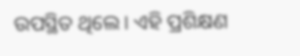ଉପସ୍ଥିତ ଥିଲେ । ଏହି ପ୍ରଶିକ୍ଷଣ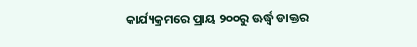କାର୍ଯ୍ୟକ୍ରମରେ ପ୍ରାୟ ୨୦୦ରୁ ଊର୍ଦ୍ଧ୍ୱ ଡାକ୍ତର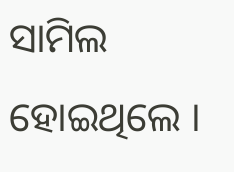ସାମିଲ ହୋଇଥିଲେ ।